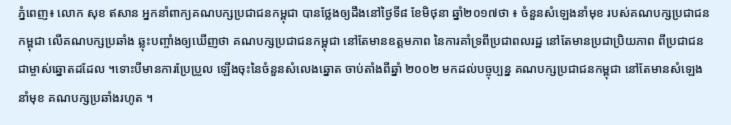ភ្នំពេញ៖ លោក សុខ ឥសាន អ្នកនាំពាក្យគណបក្សប្រជាជនកម្ពុជា បានថ្លែងឲ្យដឹងនៅថ្ងៃទី៨ ខែមិថុនា ឆ្នាំ២០១៧ថា ៖ ចំនួនសំឡេងនាំមុខ របស់គណបក្សប្រជាជនកម្ពុជា លើគណបក្សប្រឆាំង ឆ្លុះបញ្ចាំងឲ្យឃើញថា គណបក្សប្រជាជនកម្ពុជា នៅតែមានឧត្តមភាព នៃការគាំទ្រពីប្រជាពលរដ្ឋ នៅតែមានប្រជាប្រិយភាព ពីប្រជាជនជាម្ចាស់ឆ្នោតដដែល ។ទោះបីមានការប្រែប្រួល ឡើងចុះនៃចំនួនសំលេងឆ្នោត ចាប់តាំងពីឆ្នាំ ២០០២ មកដល់បច្ចុប្បន្ន គណបក្សប្រជាជនកម្ពុជា នៅតែមានសំឡេងនាំមុខ គណបក្សប្រឆាំងរហូត ។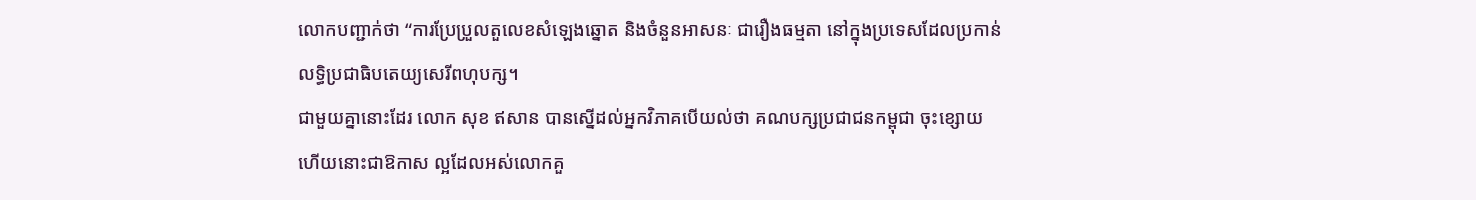លោកបញ្ជាក់ថា “ការប្រែប្រួលតួលេខសំឡេងឆ្នោត និងចំនួនអាសនៈ ជារឿងធម្មតា នៅក្នុងប្រទេសដែលប្រកាន់ លទ្ធិប្រជាធិបតេយ្យសេរីពហុបក្ស។
ជាមួយគ្នានោះដែរ លោក សុខ ឥសាន បានស្នើដល់អ្នកវិភាគបើយល់ថា គណបក្សប្រជាជនកម្ពុជា ចុះខ្សោយ ហើយនោះជាឱកាស ល្អដែលអស់លោកគួ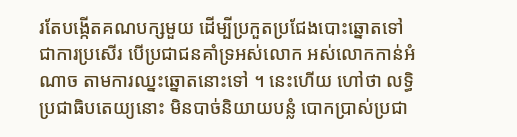រតែបង្កើតគណបក្សមួយ ដើម្បីប្រកួតប្រជែងបោះឆ្នោតទៅ ជាការប្រសើរ បើប្រជាជនគាំទ្រអស់លោក អស់លោកកាន់អំណាច តាមការឈ្នះឆ្នោតនោះទៅ ។ នេះហើយ ហៅថា លទ្ធិប្រជាធិបតេយ្យនោះ មិនបាច់និយាយបន្លំ បោកប្រាស់ប្រជា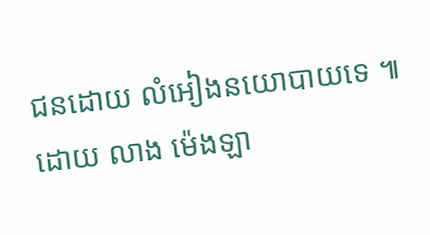ជនដោយ លំអៀងនយោបាយទេ ៕ ដោយ លាង ម៉េងឡា